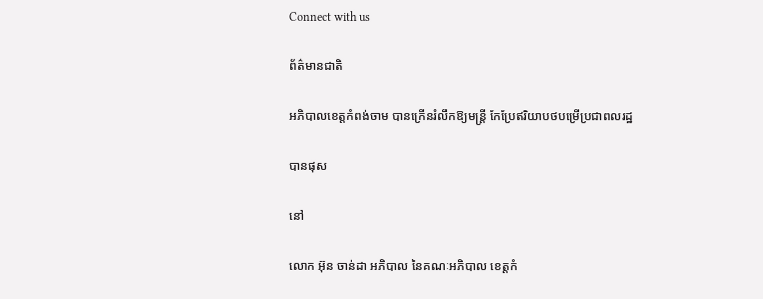Connect with us

ព័ត៌មានជាតិ

អភិបាលខេត្តកំពង់ចាម បានក្រើនរំលឹកឱ្យមន្ត្រី កែប្រែឥរិយាបថបម្រើប្រជាពលរដ្ឋ

បានផុស

នៅ

លោក អ៊ុន ចាន់ដា អភិបាល នៃគណៈអភិបាល ខេត្តកំ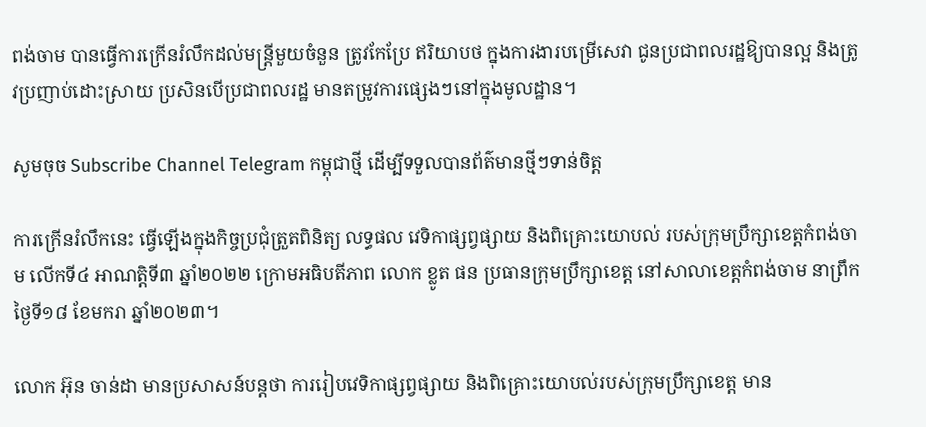ពង់ចាម បានធ្វើការក្រើនរំលឹកដល់មន្រ្តីមួយចំនួន ត្រូវកែប្រែ ឥរិយាបថ ក្នុងការងារបម្រើសេវា ជូនប្រជាពលរដ្ឋឱ្យបានល្អ និងត្រូវប្រញាប់ដោះស្រាយ ប្រសិនបើប្រជាពលរដ្ឋ មានតម្រូវការផ្សេងៗនៅក្នុងមូលដ្ឋាន។

សូមចុច Subscribe Channel Telegram កម្ពុជាថ្មី ដើម្បីទទួលបានព័ត៌មានថ្មីៗទាន់ចិត្ត

ការក្រើនរំលឹកនេះ ធ្វើឡើងក្នុងកិច្ចប្រជុំត្រួតពិនិត្យ លទ្ធផល វេទិកាផ្សព្វផ្សាយ និងពិគ្រោះយោបល់ របស់ក្រុមប្រឹក្សាខេត្តកំពង់ចាម លើកទី៤ អាណត្តិទី៣ ឆ្នាំ២០២២ ក្រោមអធិបតីភាព លោក ខ្លូត ផន ប្រធានក្រុមប្រឹក្សាខេត្ត នៅសាលាខេត្តកំពង់ចាម នាព្រឹកថ្ងៃទី១៨ ខែមករា ឆ្នាំ២០២៣។

លោក អ៊ុន ចាន់ដា មានប្រសាសន៍បន្តថា ការរៀបវេទិកាផ្សព្វផ្សាយ និងពិគ្រោះយោបល់របស់ក្រុមប្រឹក្សាខេត្ត មាន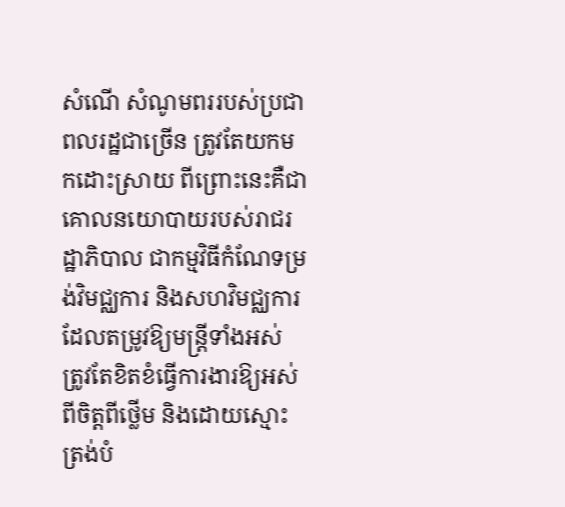សំណើ សំណូមពររបស់ប្រជាពលរដ្ឋជាច្រើន ត្រូវតែយកមកដោះស្រាយ ពីព្រោះនេះគឺជាគោលនយោបាយរបស់រាជរដ្ឋាភិបាល ជាកម្មវិធីកំណែទម្រង់វិមជ្ឈការ និងសហវិមជ្ឈការ ដែលតម្រូវឱ្យមន្ត្រីទាំងអស់ ត្រូវតែខិតខំធ្វើការងារឱ្យអស់ពីចិត្តពីថ្លើម និងដោយស្មោះត្រង់បំ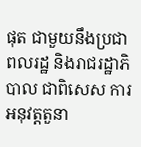ផុត ជាមួយនឹងប្រជាពលរដ្ឋ និងរាជរដ្ឋាភិបាល ជាពិសេស ការអនុវត្តតួនា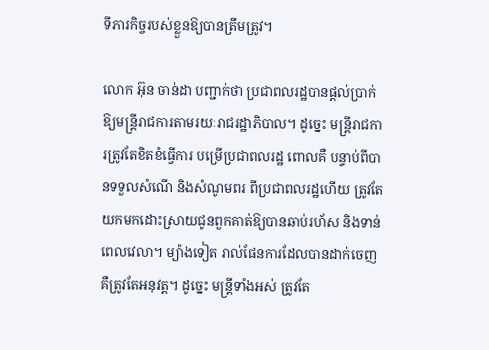ទីភារកិច្ចរបស់ខ្លួនឱ្យបានត្រឹមត្រូវ។

លោក អ៊ុន ចាន់ដា បញ្ជាក់ថា ប្រជាពលរដ្ឋបានផ្ដល់ប្រាក់ឱ្យមន្ត្រីរាជការតាមរយៈរាជរដ្ឋាភិបាល។ ដូច្នេះ មន្ត្រីរាជការត្រូវតែខិតខំធ្វើការ បម្រើប្រជាពលរដ្ឋ ពោលគឺ បន្ទាប់ពីបានទទួលសំណើ និងសំណូមពរ ពីប្រជាពលរដ្ឋហើយ ត្រូវតែយកមកដោះស្រាយជូនពួកគាត់ឱ្យបានឆាប់រហ័ស និងទាន់ពេលវេលា។ ម្យ៉ាងទៀត រាល់ផែនការដែលបានដាក់ចេញ គឺត្រូវតែអនុវត្ត។ ដូច្នេះ មន្ត្រីទាំងអស់ ត្រូវតែ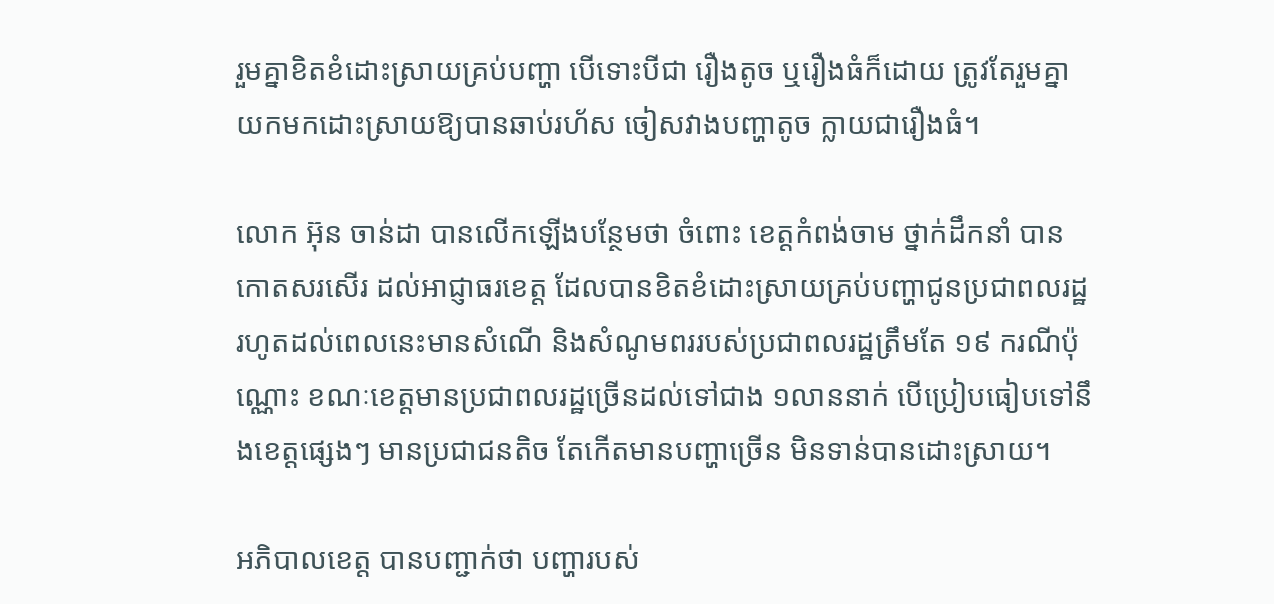រួមគ្នាខិតខំដោះស្រាយគ្រប់បញ្ហា បើទោះបីជា រឿងតូច ឬរឿងធំក៏ដោយ ត្រូវតែរួមគ្នាយកមកដោះស្រាយឱ្យបានឆាប់រហ័ស ចៀសវាងបញ្ហាតូច ក្លាយជារឿងធំ។

លោក អ៊ុន ចាន់ដា បានលើកឡើងបន្ថែមថា ចំពោះ ខេត្តកំពង់ចាម ថ្នាក់ដឹកនាំ បានកោតសរសើរ ដល់អាជ្ញាធរខេត្ត ដែលបានខិតខំដោះស្រាយគ្រប់បញ្ហាជូនប្រជាពលរដ្ឋ រហូតដល់ពេលនេះមានសំណើ និងសំណូមពររបស់ប្រជាពលរដ្ឋត្រឹមតែ ១៩ ករណីប៉ុណ្ណោះ ខណៈខេត្តមានប្រជាពលរដ្ឋច្រើនដល់ទៅជាង ១លាននាក់ បើប្រៀបធៀបទៅនឹងខេត្តផ្សេងៗ មានប្រជាជនតិច តែកើតមានបញ្ហាច្រើន មិនទាន់បានដោះស្រាយ។

អភិបាលខេត្ត បានបញ្ជាក់ថា បញ្ហារបស់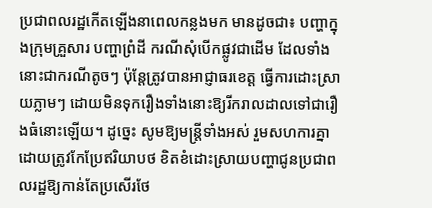ប្រជាពលរដ្ឋកើតឡើងនាពេលកន្លងមក មានដូចជា៖ បញ្ហាក្នុងក្រុមគ្រួសារ បញ្ហាព្រំដី ករណីសុំបើកផ្លូវជាដើម ដែលទាំងនោះជាករណីតូចៗ ប៉ុន្តែត្រូវបានអាជ្ញាធរខេត្ត ធ្វើការដោះស្រាយភ្លាមៗ ដោយមិនទុករឿងទាំងនោះឱ្យរីករាលដាលទៅជារឿងធំនោះឡើយ។ ដូច្នេះ សូមឱ្យមន្ត្រីទាំងអស់ រួមសហការគ្នា ដោយត្រូវកែប្រែឥរិយាបថ ខិតខំដោះស្រាយបញ្ហាជូនប្រជាពលរដ្ឋឱ្យកាន់តែប្រសើរថែ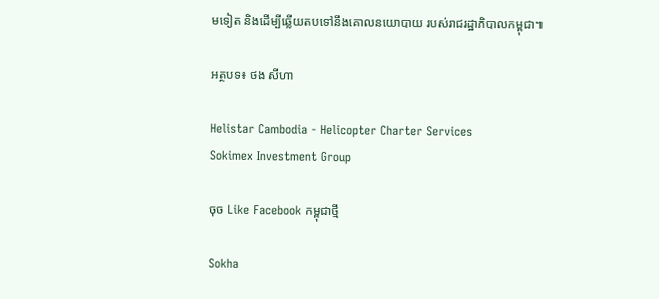មទៀត និងដើម្បីឆ្លើយតបទៅនឹងគោលនយោបាយ របស់រាជរដ្ឋាភិបាលកម្ពុជា៕

អត្ថបទ៖ ថង សីហា

Helistar Cambodia - Helicopter Charter Services
Sokimex Investment Group

ចុច Like Facebook កម្ពុជាថ្មី

Sokha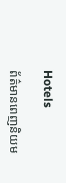Hotels

ព័ត៌មានពេញនិយម